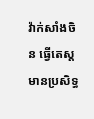វ៉ាក់សាំងចិន ធ្វើតេស្តមានប្រសិទ្ធ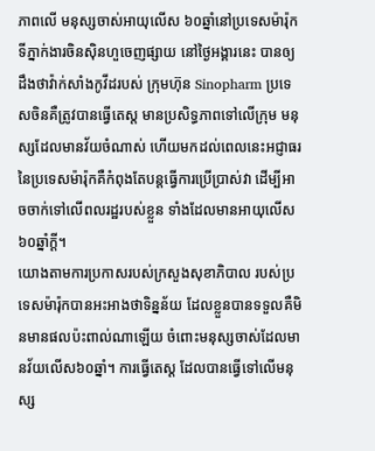ភាពលើ មនុស្សចាស់អាយុលើស ៦០ឆ្នាំនៅប្រទេសម៉ារ៉ុក
ទីភ្នាក់ងារចិនស៊ិនហួចេញផ្សាយ នៅថ្ងៃអង្គារនេះ បានឲ្យដឹងថាវ៉ាក់សាំងកូវីដរបស់ ក្រុមហ៊ុន Sinopharm ប្រទេសចិនគឺត្រូវបានធ្វើតេស្ត មានប្រសិទ្ធភាពទៅលើក្រុម មនុស្សដែលមានវ័យចំណាស់ ហើយមកដល់ពេលនេះអជ្ញាធរ នៃប្រទេសម៉ារ៉ុកគឺកំពុងតែបន្តធ្វើការប្រើប្រាស់វា ដើម្បីអាចចាក់ទៅលើពលរដ្ឋរបស់ខ្លួន ទាំងដែលមានអាយុលើស៦០ឆ្នាំក្តី។
យោងតាមការប្រកាសរបស់ក្រសួងសុខាភិបាល របស់ប្រទេសម៉ារ៉ុកបានអះអាងថាទិន្នន័យ ដែលខ្លួនបានទទួលគឺមិនមានផលប៉ះពាល់ណាឡើយ ចំពោះមនុស្សចាស់ដែលមានវ័យលើស៦០ឆ្នាំ។ ការធ្វើតេស្ត ដែលបានធ្វើទៅលើមនុស្ស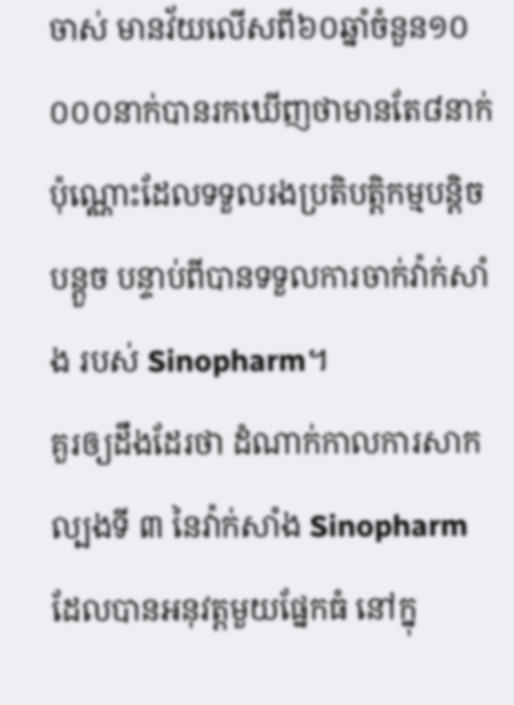ចាស់ មានវ័យលើសពី៦០ឆ្នាំចំនួន១០ ០០០នាក់បានរកឃើញថាមានតែ៨នាក់ ប៉ុណ្ណោះដែលទទួលរងប្រតិបត្តិកម្មបន្តិចបន្តួច បន្ទាប់ពីបានទទួលការចាក់វ៉ាក់សាំង របស់ Sinopharm។
គួរឲ្យដឹងដែរថា ដំណាក់កាលការសាកល្បងទី ៣ នៃវ៉ាក់សាំង Sinopharm ដែលបានអនុវត្តមួយផ្នែកធំ នៅក្នុ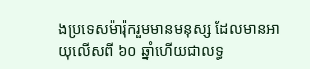ងប្រទេសម៉ារ៉ុករួមមានមនុស្ស ដែលមានអាយុលើសពី ៦០ ឆ្នាំហើយជាលទ្ធ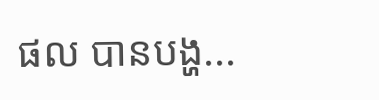ផល បានបង្ហ...